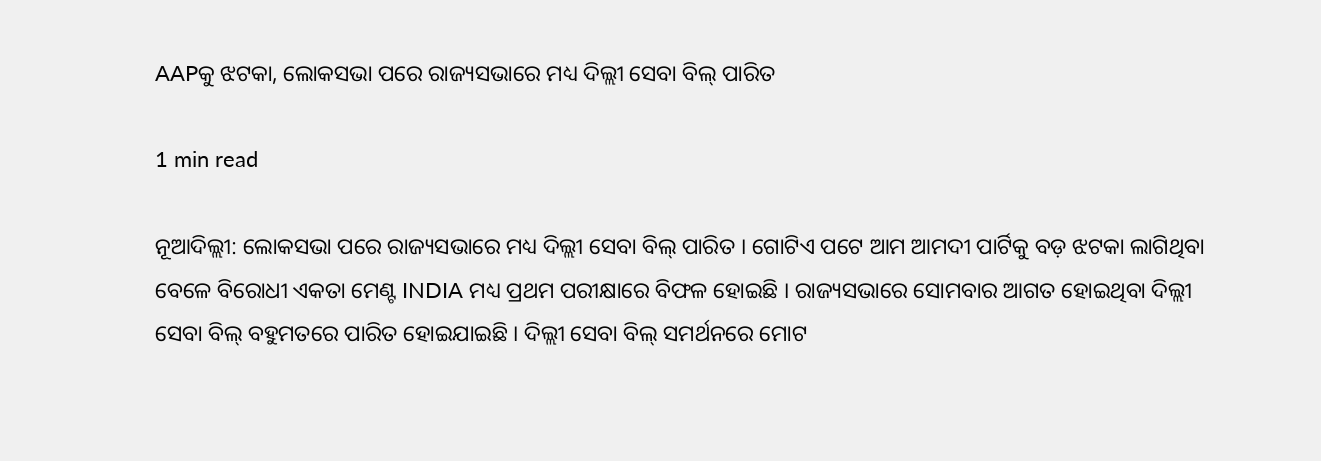AAPକୁ ଝଟକା, ଲୋକସଭା ପରେ ରାଜ୍ୟସଭାରେ ମଧ୍ୟ ଦିଲ୍ଲୀ ସେବା ବିଲ୍ ପାରିତ

1 min read

ନୂଆଦିଲ୍ଲୀ: ଲୋକସଭା ପରେ ରାଜ୍ୟସଭାରେ ମଧ୍ୟ ଦିଲ୍ଲୀ ସେବା ବିଲ୍ ପାରିତ । ଗୋଟିଏ ପଟେ ଆମ ଆମଦୀ ପାର୍ଟିକୁ ବଡ଼ ଝଟକା ଲାଗିଥିବା ବେଳେ ବିରୋଧୀ ଏକତା ମେଣ୍ଟ INDIA ମଧ୍ୟ ପ୍ରଥମ ପରୀକ୍ଷାରେ ବିଫଳ ହୋଇଛି । ରାଜ୍ୟସଭାରେ ସୋମବାର ଆଗତ ହୋଇଥିବା ଦିଲ୍ଲୀ ସେବା ବିଲ୍ ବହୁମତରେ ପାରିତ ହୋଇଯାଇଛି । ଦିଲ୍ଲୀ ସେବା ବିଲ୍ ସମର୍ଥନରେ ମୋଟ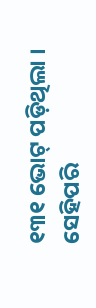୧୩୧ ଭୋଟ୍ ପଡ଼ିଥିଲା । ସେହିପରି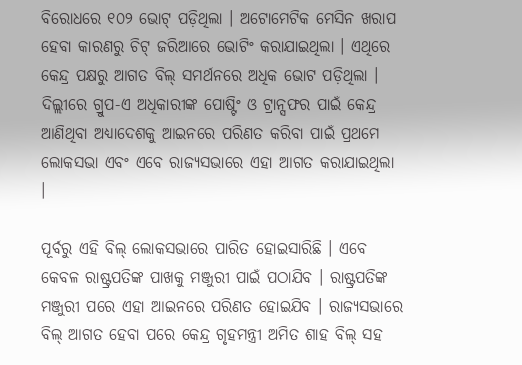ବିରୋଧରେ ୧୦୨ ଭୋଟ୍ ପଡ଼ିଥିଲା । ଅଟୋମେଟିକ ମେସିନ ଖରାପ ହେବା କାରଣରୁ ଚିଟ୍ ଜରିଆରେ ଭୋଟିଂ କରାଯାଇଥିଲା । ଏଥିରେ କେନ୍ଦ୍ର ପକ୍ଷରୁ ଆଗତ ବିଲ୍ ସମର୍ଥନରେ ଅଧିକ ଭୋଟ ପଡ଼ିଥିଲା । ଦିଲ୍ଲୀରେ ଗ୍ରୁପ-ଏ ଅଧିକାରୀଙ୍କ ପୋଷ୍ଟିଂ ଓ ଟ୍ରାନ୍ସଫର ପାଇଁ କେନ୍ଦ୍ର ଆଣିଥିବା ଅଧ୍ୟାଦେଶକୁ ଆଇନରେ ପରିଣତ କରିବା ପାଇଁ ପ୍ରଥମେ ଲୋକସଭା ଏବଂ ଏବେ ରାଜ୍ୟସଭାରେ ଏହା ଆଗତ କରାଯାଇଥିଲା ।

ପୂର୍ବରୁ ଏହି ବିଲ୍ ଲୋକସଭାରେ ପାରିତ ହୋଇସାରିଛି । ଏବେ କେବଳ ରାଷ୍ଟ୍ରପତିଙ୍କ ପାଖକୁ ମଞ୍ଜୁରୀ ପାଇଁ ପଠାଯିବ । ରାଷ୍ଟ୍ରପତିଙ୍କ ମଞ୍ଜୁରୀ ପରେ ଏହା ଆଇନରେ ପରିଣତ ହୋଇଯିବ । ରାଜ୍ୟସଭାରେ ବିଲ୍ ଆଗତ ହେବା ପରେ କେନ୍ଦ୍ର ଗୃହମନ୍ତ୍ରୀ ଅମିତ ଶାହ ବିଲ୍ ସହ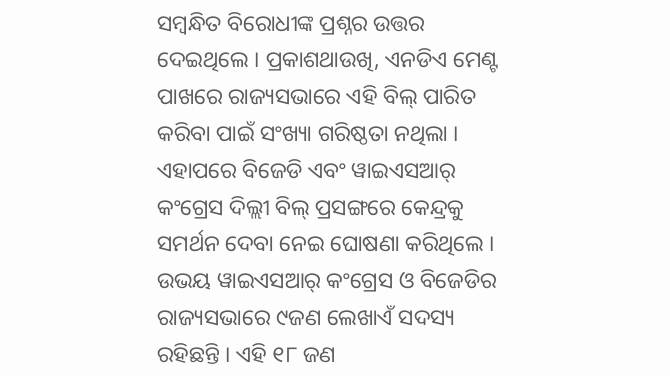ସମ୍ବନ୍ଧିତ ବିରୋଧୀଙ୍କ ପ୍ରଶ୍ନର ଉତ୍ତର ଦେଇଥିଲେ । ପ୍ରକାଶଥାଉଖି, ଏନଡିଏ ମେଣ୍ଟ ପାଖରେ ରାଜ୍ୟସଭାରେ ଏହି ବିଲ୍ ପାରିତ କରିବା ପାଇଁ ସଂଖ୍ୟା ଗରିଷ୍ଠତା ନଥିଲା । ଏହାପରେ ବିଜେଡି ଏବଂ ୱାଇଏସଆର୍ କଂଗ୍ରେସ ଦିଲ୍ଲୀ ବିଲ୍ ପ୍ରସଙ୍ଗରେ କେନ୍ଦ୍ରକୁ ସମର୍ଥନ ଦେବା ନେଇ ଘୋଷଣା କରିଥିଲେ । ଉଭୟ ୱାଇଏସଆର୍ କଂଗ୍ରେସ ଓ ବିଜେଡିର ରାଜ୍ୟସଭାରେ ୯ଜଣ ଲେଖାଏଁ ସଦସ୍ୟ ରହିଛନ୍ତି । ଏହି ୧୮ ଜଣ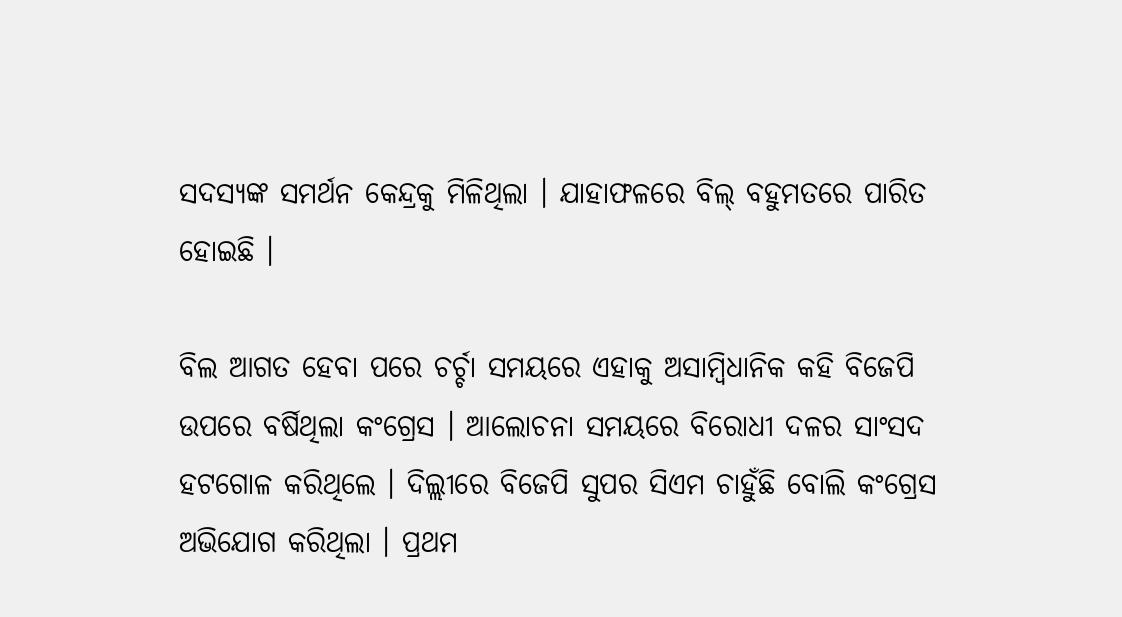ସଦସ୍ୟଙ୍କ ସମର୍ଥନ କେନ୍ଦ୍ରକୁ ମିଳିଥିଲା । ଯାହାଫଳରେ ବିଲ୍ ବହୁମତରେ ପାରିତ ହୋଇଛି ।

ବିଲ ଆଗତ ହେବା ପରେ ଚର୍ଚ୍ଚା ସମୟରେ ଏହାକୁ ଅସାମ୍ବିଧାନିକ କହି ବିଜେପି ଉପରେ ବର୍ଷିଥିଲା କଂଗ୍ରେସ । ଆଲୋଚନା ସମୟରେ ବିରୋଧୀ ଦଳର ସାଂସଦ ହଟଗୋଳ କରିଥିଲେ । ଦିଲ୍ଲୀରେ ବିଜେପି ସୁପର ସିଏମ ଚାହୁଁଛି ବୋଲି କଂଗ୍ରେସ ଅଭିଯୋଗ କରିଥିଲା । ପ୍ରଥମ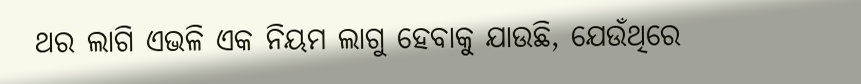ଥର ଲାଗି ଏଭଳି ଏକ ନିୟମ ଲାଗୁ ହେବାକୁ ଯାଉଛି, ଯେଉଁଥିରେ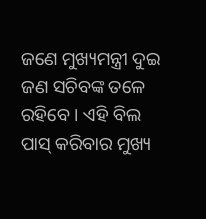ଜଣେ ମୁଖ୍ୟମନ୍ତ୍ରୀ ଦୁଇ ଜଣ ସଚିବଙ୍କ ତଳେ ରହିବେ । ଏହି ବିଲ ପାସ୍ କରିବାର ମୁଖ୍ୟ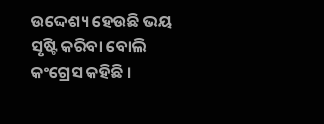ଉଦ୍ଦେଶ୍ୟ ହେଉଛି ଭୟ ସୃଷ୍ଟି କରିବା ବୋଲି କଂଗ୍ରେସ କହିଛି ।